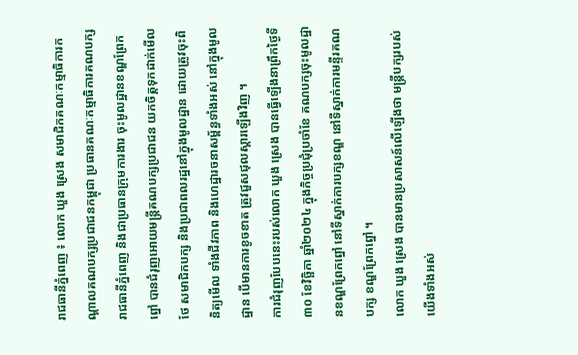រាជធានីភ្នំពេញ ៖ លោក ឃួង ស្រេង សមាជិកគណៈកម្មាធិការកណ្តាលគណបក្សប្រជាជនកម្ពុជា ប្រធានគណៈកម្មាធិការគណបក្សរាជធានីភ្នំពេញ និងជាប្រធានក្រុមការងារ ចុះមូលដ្ឋានខណ្ឌព្រែកព្នៅ បានជំរុញអោយមន្ត្រីគណបក្សប្រជាជន យកចិត្តទុកដាក់មើលថែ សមាជិកបក្ស និងប្រជាពលរដ្ឋនៅក្នុងមូលដ្ឋាន ដោយត្រូវចុះពិនិត្យមើល ទាំងជីវភាព និងហេដ្ឋារចនាសម្ព័ន្ធទាំងអស់ នៅក្នុងមូលដ្ឋាន បើមានការខូចខាត ត្រូវជួសជុលស្តារឡើងវិញ ។
ការជំរុញបែបនេះរបស់លោក ឃួង ស្រេង បានធ្វើឡើងនាព្រឹកថ្ងៃទី៣០ ខែវិច្ឆិកា ឆ្នាំ២០២៤ ក្នុងកិច្ចប្រជុំប្រចាំខែ គណបក្សចុះមូលដ្ឋានខណ្ឌព្រែកព្នៅ នៅទីស្នាក់ការបក្សខណ្ឌ នៅទីស្នាក់ការមន្ទីរគណបក្ស ខណ្ឌព្រែកព្នៅ ។
លោក ឃួង ស្រេង បានមានប្រសាសន៍លើឡើងថា មន្ត្រីបក្សរបស់យើងទាំងអស់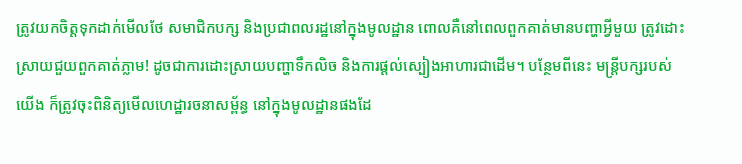ត្រូវយកចិត្តទុកដាក់មើលថែ សមាជិកបក្ស និងប្រជាពលរដ្ឋនៅក្នុងមូលដ្ឋាន ពោលគឺនៅពេលពួកគាត់មានបញ្ហាអ្វីមួយ ត្រូវដោះស្រាយជួយពួកគាត់ភ្លាម! ដូចជាការដោះស្រាយបញ្ហាទឹកលិច និងការផ្តល់ស្បៀងអាហារជាដើម។ បន្ថែមពីនេះ មន្ត្រីបក្សរបស់យើង ក៏ត្រូវចុះពិនិត្យមើលហេដ្ឋារចនាសម្ព័ន្ធ នៅក្នុងមូលដ្ឋានផងដែ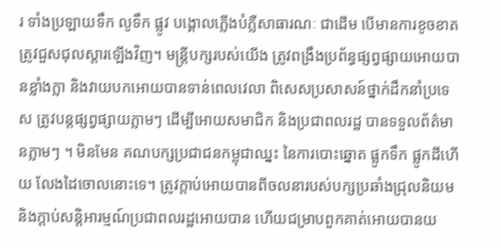រ ទាំងប្រឡាយទឹក លូទឹក ផ្លូវ បង្គោលភ្លើងបំភ្លឺសាធារណៈ ជាដើម បើមានការខូចខាត ត្រូវជួសជុលស្តារឡើងវិញ។ មន្ត្រីបក្សរបស់យើង ត្រូវពង្រឹងប្រព័ន្ធផ្សព្វផ្សាយអោយបានខ្លាំងក្លា និងវាយបកអោយបានទាន់ពេលវេលា ពិសេសប្រសាសន៍ថ្នាក់ដឹកនាំប្រទេស ត្រូវបន្តផ្សព្វផ្សាយភ្លាមៗ ដើម្បីអោយសមាជិក និងប្រជាពលរដ្ឋ បានទទួលព័ត៌មានភ្លាមៗ ។ មិនមែន គណបក្សប្រជាជនកម្ពុជាឈ្នះ នៃការបោះឆ្នោត ផ្លូកទឹក ផ្លូកដីហើយ លែងដៃចោលនោះទេ។ ត្រូវក្តាប់អោយបានពីចលនារបស់បក្សប្រឆាំងជ្រុលនិយម និងក្តាប់សន្តិអារម្មណ៍ប្រជាពលរដ្ឋអោយបាន ហើយជម្រាបពួកគាត់អោយបានយ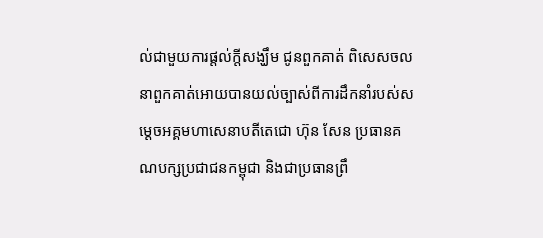ល់ជាមួយការផ្តល់ក្តីសង្ឃឹម ជូនពួកគាត់ ពិសេសចលនាពួកគាត់អោយបានយល់ច្បាស់ពីការដឹកនាំរបស់សម្តេចអគ្គមហាសេនាបតីតេជោ ហ៊ុន សែន ប្រធានគណបក្សប្រជាជនកម្ពុជា និងជាប្រធានព្រឹ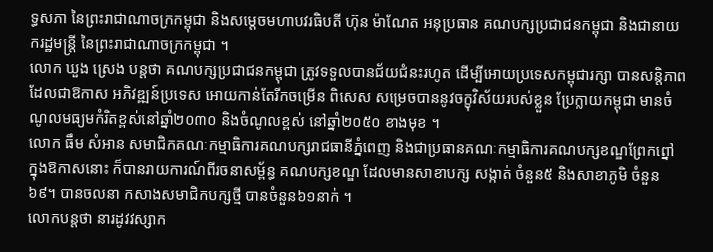ទ្ធសភា នៃព្រះរាជាណាចក្រកម្ពុជា និងសម្តេចមហាបវរធិបតី ហ៊ុន ម៉ាណែត អនុប្រធាន គណបក្សប្រជាជនកម្ពុជា និងជានាយករដ្ឋមន្ត្រី នៃព្រះរាជាណាចក្រកម្ពុជា ។
លោក ឃួង ស្រេង បន្តថា គណបក្សប្រជាជនកម្ពុជា ត្រូវទទួលបានជ័យជំនះរហូត ដើម្បីអោយប្រទេសកម្ពុជារក្សា បានសន្តិភាព ដែលជាឱកាស អភិវឌ្ឍន៍ប្រទេស អោយកាន់តែរីកចម្រើន ពិសេស សម្រេចបាននូវចក្ខុវិស័យរបស់ខ្លួន ប្រែក្លាយកម្ពុជា មានចំណូលមធ្យមកំរិតខ្ពស់នៅឆ្នាំ២០៣០ និងចំណូលខ្ពស់ នៅឆ្នាំ២០៥០ ខាងមុខ ។
លោក ធឹម សំអាន សមាជិកគណៈកម្មាធិការគណបក្សរាជធានីភ្នំពេញ និងជាប្រធានគណៈកម្មាធិការគណបក្សខណ្ឌព្រែកព្នៅ ក្នុងឱកាសនោះ ក៏បានរាយការណ៍ពីរចនាសម្ព័ន្ធ គណបក្សខណ្ឌ ដែលមានសាខាបក្ស សង្កាត់ ចំនួន៥ និងសាខាភូមិ ចំនួន៦៩។ បានចលនា កសាងសមាជិកបក្សថ្មី បានចំនួន៦១នាក់ ។
លោកបន្តថា នារដូវវស្សាក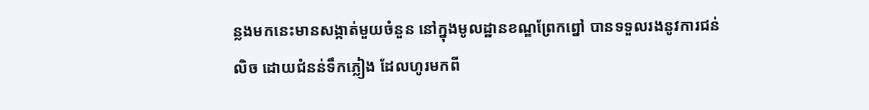ន្លងមកនេះមានសង្កាត់មួយចំនួន នៅក្នុងមូលដ្ឋានខណ្ឌព្រែកព្នៅ បានទទួលរងនូវការជន់លិច ដោយជំនន់ទឹកភ្លៀង ដែលហូរមកពី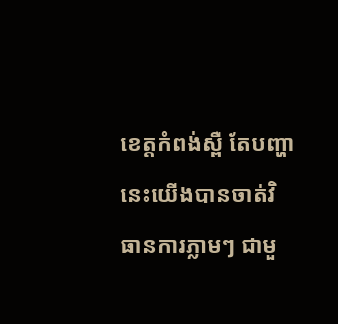ខេត្តកំពង់ស្ពឺ តែបញ្ហានេះយើងបានចាត់វិធានការភ្លាមៗ ជាមួ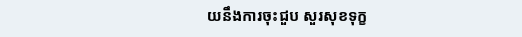យនឹងការចុះជួប សួរសុខទុក្ខ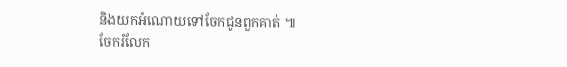និងយកអំណោយទៅចែកជូនពួកគាត់ ៕
ចែករំលែក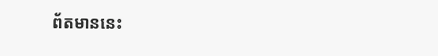ព័តមាននេះ